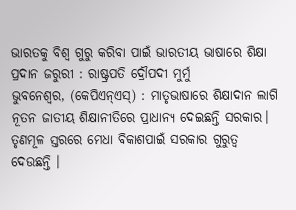ଭାରତକୁ ବିଶ୍ୱ ଗୁରୁ କରିବା ପାଇଁ ଭାରତୀୟ ଭାଷାରେ ଶିକ୍ଷା ପ୍ରଦାନ ଜରୁରୀ : ରାଷ୍ଟ୍ରପତି ଦ୍ରୌପଦୀ ମୁର୍ମୁ
ଭୁବନେଶ୍ୱର, (କେପିଏନ୍ଏସ୍) : ମାତୃଭାଷାରେ ଶିକ୍ଷାଦାନ ଲାଗି ନୂତନ ଜାତୀୟ ଶିକ୍ଷାନୀତିରେ ପ୍ରାଧାନ୍ୟ ଦେଇଛନ୍ତି ସରକାର। ତୃଣମୂଳ ସ୍ତରରେ ମେଧା ବିକାଶପାଇଁ ସରକାର ଗୁରୁତ୍ୱ ଦେଉଛନ୍ତି ।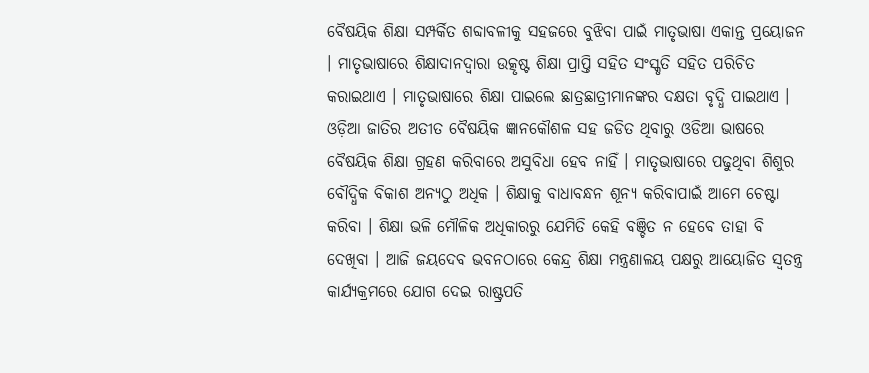ବୈଷୟିକ ଶିକ୍ଷା ସମ୍ପର୍କିତ ଶବ୍ଦାବଳୀକୁ ସହଜରେ ବୁଝିବା ପାଇଁ ମାତୃଭାଷା ଏକାନ୍ତ ପ୍ରୟୋଜନ । ମାତୃଭାଷାରେ ଶିକ୍ଷାଦାନଦ୍ୱାରା ଉତ୍କୃଷ୍ଟ ଶିକ୍ଷା ପ୍ରାପ୍ତି ସହିତ ସଂସ୍କୃତି ସହିତ ପରିଚିତ କରାଇଥାଏ । ମାତୃଭାଷାରେ ଶିକ୍ଷା ପାଇଲେ ଛାତ୍ରଛାତ୍ରୀମାନଙ୍କର ଦକ୍ଷତା ବୃଦ୍ଧି ପାଇଥାଏ । ଓଡ଼ିଆ ଜାତିର ଅତୀତ ବୈଷୟିକ ଜ୍ଞାନକୌଶଳ ସହ ଜଡିତ ଥିବାରୁ ଓଡିଆ ଭାଷରେ ବୈଷୟିକ ଶିକ୍ଷା ଗ୍ରହଣ କରିବାରେ ଅସୁବିଧା ହେବ ନାହିଁ । ମାତୃଭାଷାରେ ପଢୁଥିବା ଶିଶୁର ବୌଦ୍ଧିକ ବିକାଶ ଅନ୍ୟଠୁ ଅଧିକ । ଶିକ୍ଷାକୁ ବାଧାବନ୍ଧନ ଶୂନ୍ୟ କରିବାପାଇଁ ଆମେ ଚେଷ୍ଟା କରିବା । ଶିକ୍ଷା ଭଳି ମୌଳିକ ଅଧିକାରରୁ ଯେମିତି କେହି ବଞ୍ଚିତ ନ ହେବେ ତାହା ବି ଦେଖିବା । ଆଜି ଜୟଦେବ ଭବନଠାରେ କେନ୍ଦ୍ର ଶିକ୍ଷା ମନ୍ତ୍ରଣାଳୟ ପକ୍ଷରୁ ଆୟୋଜିତ ସ୍ୱତନ୍ତ୍ର କାର୍ଯ୍ୟକ୍ରମରେ ଯୋଗ ଦେଇ ରାଷ୍ଟ୍ରପତି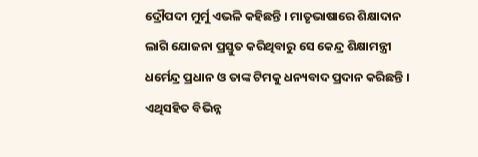ଦ୍ରୌପଦୀ ମୁର୍ମୁ ଏଭଳି କହିଛନ୍ତି । ମାତୃଭାଷାରେ ଶିକ୍ଷାଦାନ ଲାଗି ଯୋଜନା ପ୍ରସ୍ତୁତ କରିଥିବାରୁ ସେ କେନ୍ଦ୍ର ଶିକ୍ଷାମନ୍ତ୍ରୀ ଧର୍ମେନ୍ଦ୍ର ପ୍ରଧାନ ଓ ତାଙ୍କ ଟିମକୁ ଧନ୍ୟବାଦ ପ୍ରଦାନ କରିଛନ୍ତି । ଏଥିସହିତ ବିଭିନ୍ନ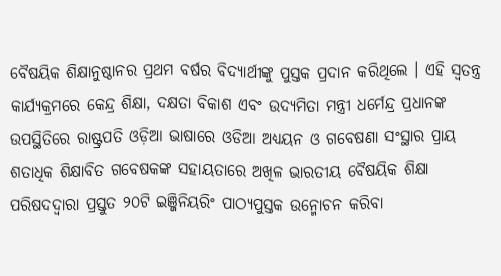ବୈଷୟିକ ଶିକ୍ଷାନୁଷ୍ଠାନର ପ୍ରଥମ ବର୍ଷର ବିଦ୍ୟାର୍ଥୀଙ୍କୁ ପୁସ୍ତକ ପ୍ରଦାନ କରିଥିଲେ । ଏହି ସ୍ୱତନ୍ତ୍ର କାର୍ଯ୍ୟକ୍ରମରେ କେନ୍ଦ୍ର ଶିକ୍ଷା, ଦକ୍ଷତା ବିକାଶ ଏବଂ ଉଦ୍ୟମିତା ମନ୍ତ୍ରୀ ଧର୍ମେନ୍ଦ୍ର ପ୍ରଧାନଙ୍କ ଉପସ୍ଥିତିରେ ରାଷ୍ଟ୍ରପତି ଓଡ଼ିଆ ଭାଷାରେ ଓଡିଆ ଅଧ୍ୟୟନ ଓ ଗବେଷଣା ସଂସ୍ଥାର ପ୍ରାୟ ଶତାଧିକ ଶିକ୍ଷାବିତ ଗବେଷକଙ୍କ ସହାୟତାରେ ଅଖିଳ ଭାରତୀୟ ବୈଷୟିକ ଶିକ୍ଷା ପରିଷଦଦ୍ୱାରା ପ୍ରସ୍ତୁତ ୨୦ଟି ଇଞ୍ଜିନିୟରିଂ ପାଠ୍ୟପୁସ୍ତକ ଉନ୍ମୋଚନ କରିବା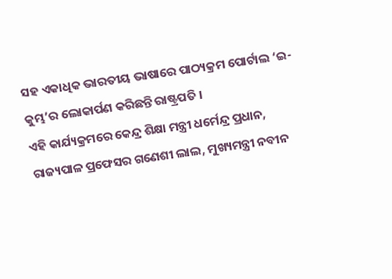ସହ ଏକାଧିକ ଭାରତୀୟ ଭାଷାରେ ପାଠ୍ୟକ୍ରମ ପୋର୍ଟାଲ ‘ଇ-କୁମ୍ଭ’ର ଲୋକାର୍ପଣ କରିଛନ୍ତି ରାଷ୍ଟ୍ରପତି ।
ଏହି କାର୍ଯ୍ୟକ୍ରମରେ କେନ୍ଦ୍ର ଶିକ୍ଷା ମନ୍ତ୍ରୀ ଧର୍ମେନ୍ଦ୍ର ପ୍ରଧାନ, ରାଜ୍ୟପାଳ ପ୍ରଫେସର ଗଣେଶୀ ଲାଲ, ମୁଖ୍ୟମନ୍ତ୍ରୀ ନବୀନ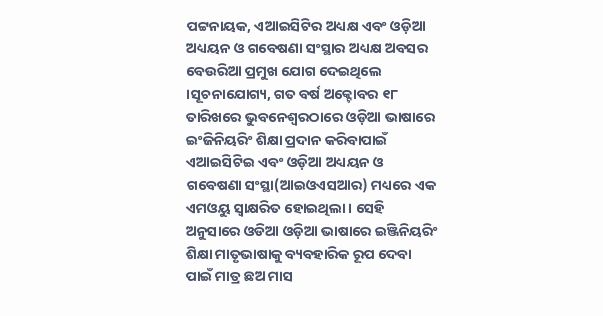ପଟ୍ଟନାୟକ, ଏଆଇସିଟିର ଅଧ୍ୟକ୍ଷ ଏବଂ ଓଡ଼ିଆ ଅଧ୍ୟୟନ ଓ ଗବେଷଣା ସଂସ୍ଥାର ଅଧ୍ୟକ୍ଷ ଅବସର ବେଉରିଆ ପ୍ରମୁଖ ଯୋଗ ଦେଇଥିଲେ ।ସୂଚନାଯୋଗ୍ୟ, ଗତ ବର୍ଷ ଅକ୍ଟୋବର ୧୮ ତାରିଖରେ ଭୁବନେଶ୍ୱରଠାରେ ଓଡ଼ିଆ ଭାଷାରେ ଇଂଜିନିୟରିଂ ଶିକ୍ଷା ପ୍ରଦାନ କରିବାପାଇଁ ଏଆଇସିଟିଇ ଏବଂ ଓଡ଼ିଆ ଅଧ୍ୟୟନ ଓ ଗବେଷଣା ସଂସ୍ଥା(ଆଇଓଏସଆର) ମଧ୍ୟରେ ଏକ ଏମଓୟୁ ସ୍ୱାକ୍ଷରିତ ହୋଇଥିଲା । ସେହି ଅନୁସାରେ ଓଡିଆ ଓଡ଼ିଆ ଭାଷାରେ ଇଞ୍ଜିନିୟରିଂ ଶିକ୍ଷା ମାତୃଭାଷାକୁ ବ୍ୟବହାରିକ ରୂପ ଦେବା ପାଇଁ ମାତ୍ର ଛଅ ମାସ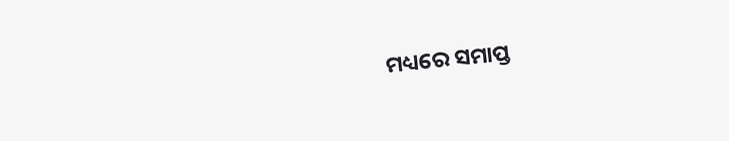ମଧ୍ୟରେ ସମାପ୍ତ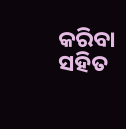କରିବା ସହିତ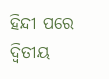ହିନ୍ଦୀ ପରେ ଦ୍ୱିତୀୟ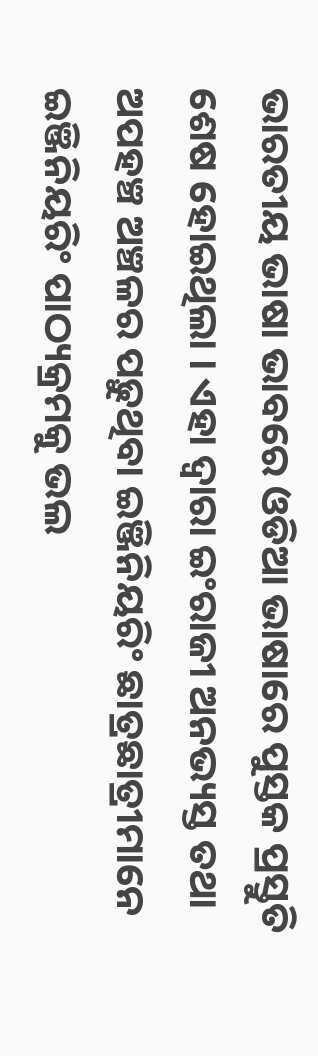ଭାରତୀୟ ଭାଷା ଭାବରେ ଓଡିଆ ଭାଷାରେ ପୁସ୍ତକ ପ୍ରସ୍ତୁତି ଶେଷ ହୋଇଥିଲା । ଏହା ଦ୍ୱାରା ଇଂରାଜୀ ଅନଭ୍ୟସ୍ତ ତଥା ଅପହଞ୍ଚ ଅଞ୍ଚଳର ପଢ଼ୁଥିବା ଇଞ୍ଜିନିୟରିଂ ଛାତ୍ରଛାତ୍ରୀମାନେ ଇଞ୍ଜିନିୟରିଂ ପାଠ୍ୟକ୍ରମକୁ ଭଲ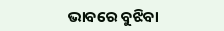ଭାବରେ ବୁଝିବା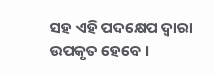ସହ ଏହି ପଦକ୍ଷେପ ଦ୍ୱାରା ଉପକୃତ ହେବେ ।